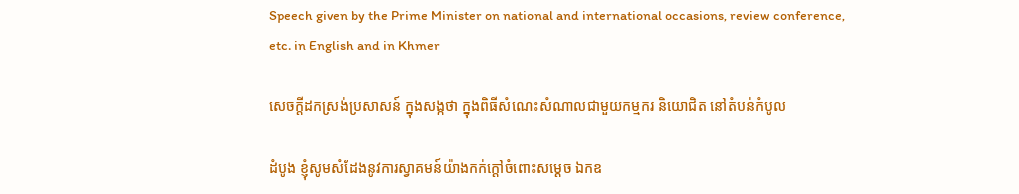Speech given by the Prime Minister on national and international occasions, review conference, etc. in English and in Khmer

សេចក្តីដកស្រង់ប្រសាសន៍ ក្នុងសង្កថា ក្នុងពិធីសំណេះសំណាលជាមួយកម្មករ និយោជិត នៅតំបន់កំបូល

ដំបូង ខ្ញុំសូមសំដែងនូវការស្វាគមន៍យ៉ាងកក់ក្ដៅចំពោះសម្ដេច ឯកឧ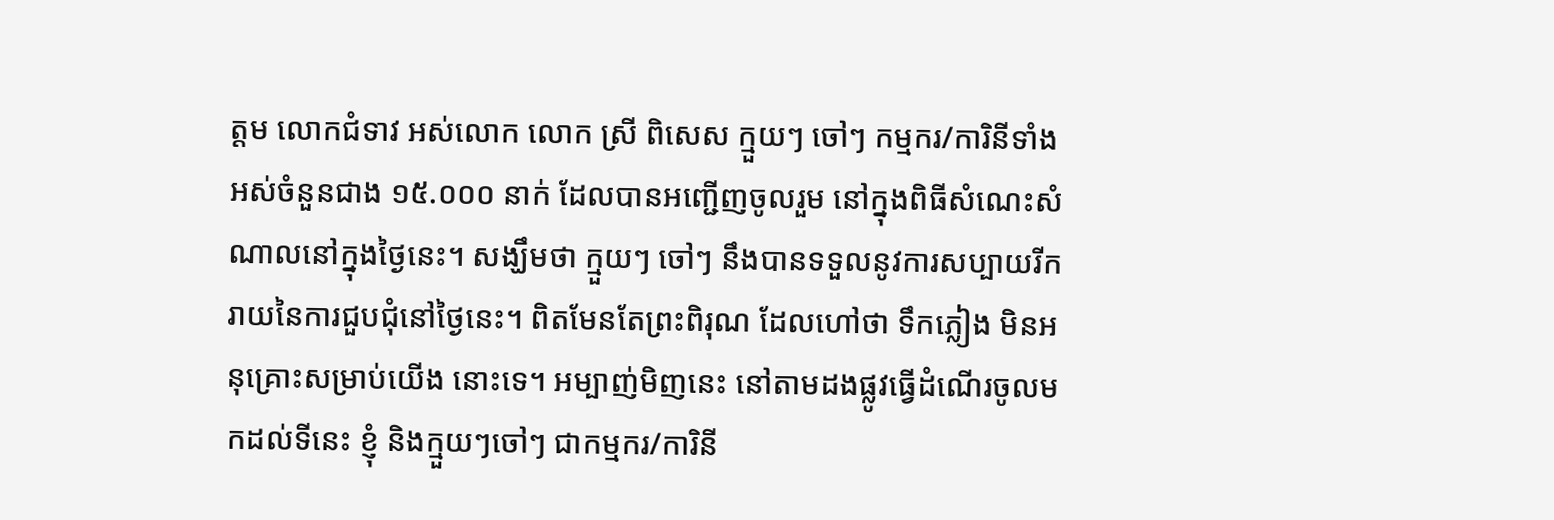ត្តម លោកជំទាវ អស់លោក លោក ស្រី ពិសេស ក្មួយៗ ចៅៗ កម្មករ/ការិនីទាំងអស់ចំនួនជាង ១៥.០០០ នាក់ ដែលបានអញ្ជើញចូលរួម នៅក្នុងពិធីសំណេះសំណាលនៅក្នុងថ្ងៃនេះ។ សង្ឃឹមថា ក្មួយៗ ចៅៗ នឹងបានទទួលនូវការសប្បាយរីក រាយនៃការជួបជុំនៅថ្ងៃនេះ។ ពិតមែនតែព្រះពិរុណ ដែលហៅថា ទឹកភ្លៀង មិនអនុគ្រោះសម្រាប់យើង នោះទេ។ អម្បាញ់មិញនេះ នៅតាមដងផ្លូវធ្វើដំណើរចូលមកដល់ទីនេះ ខ្ញុំ និងក្មួយៗចៅៗ ជាកម្មករ/ការិនី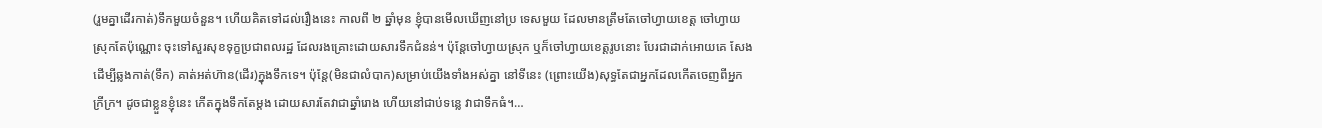(រួមគ្នាដើរកាត់)ទឹកមួយចំនួន។ ហើយគិតទៅដល់រឿងនេះ កាលពី ២ ឆ្នាំមុន ខ្ញុំបានមើលឃើញនៅប្រ ទេសមួយ ដែលមានត្រឹមតែចៅហ្វាយខេត្ត ចៅហ្វាយស្រុកតែប៉ុណ្ណោះ ចុះទៅសួរសុខទុក្ខប្រជាពលរដ្ឋ ដែលរងគ្រោះដោយសារទឹកជំនន់។ ប៉ុន្តែចៅហ្វាយស្រុក ឬក៏ចៅហ្វាយខេត្តរូបនោះ បែរជាដាក់អោយគេ សែង ដើម្បីឆ្លងកាត់(ទឹក) គាត់អត់ហ៊ាន(ដើរ)ក្នុងទឹកទេ។ ប៉ុន្តែ(មិនជាលំបាក)សម្រាប់យើងទាំងអស់គ្នា នៅទីនេះ (ព្រោះយើង)សុទ្ធតែជាអ្នកដែលកើតចេញពីអ្នកក្រីក្រ។ ដូចជាខ្លួនខ្ញុំនេះ កើតក្នុងទឹកតែម្ដង ដោយសារតែវាជាឆ្នាំរោង ហើយនៅជាប់ទន្លេ វាជាទឹកធំ។…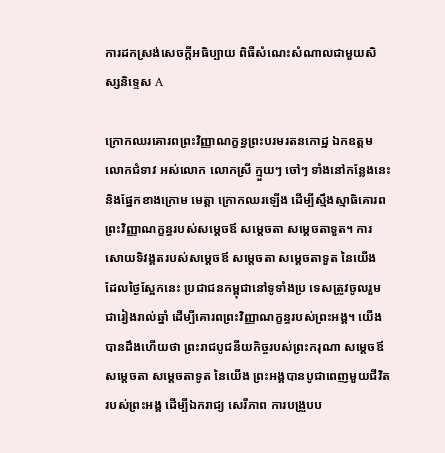ការដកស្រង់សេចក្តីអធិប្បាយ ពិធីសំណេះសំណាលជាមួយសិស្សនិទ្ទេស A

ក្រោកឈរគោរពព្រះវិញ្ញាណក្ខន្ធព្រះបរមរតនកោដ្ឋ ឯកឧត្តម លោកជំទាវ អស់លោក លោកស្រី ក្មួយៗ ចៅៗ ទាំងនៅកន្លែងនេះ និងផ្នែកខាងក្រោម មេត្តា ក្រោកឈរឡើង ដើម្បីស្មឹងស្មាធិគោរពព្រះវិញ្ញាណក្ខន្ធរបស់សម្តេចឪ សម្តេចតា សម្តេចតាទួត។ ការសោយទិវង្គតរបស់សម្តេចឪ សម្តេចតា សម្តេចតាទួត នៃយើង ដែលថ្ងៃស្អែកនេះ ប្រជាជនកម្ពុជានៅទូទាំងប្រ ទេសត្រូវចូលរួមជារៀងរាល់ឆ្នាំ ដើម្បីគោរពព្រះវិញ្ញាណក្ខន្ធរបស់ព្រះអង្គ។ យើងបានដឹងហើយថា ព្រះរាជបូជនីយកិច្ចរបស់ព្រះករុណា សម្តេចឪ សម្តេចតា សម្តេចតាទូត នៃយើង ព្រះអង្គបានបូជាពេញមួយជីវិត របស់ព្រះអង្គ ដើម្បីឯករាជ្យ សេរីភាព ការបង្រួបប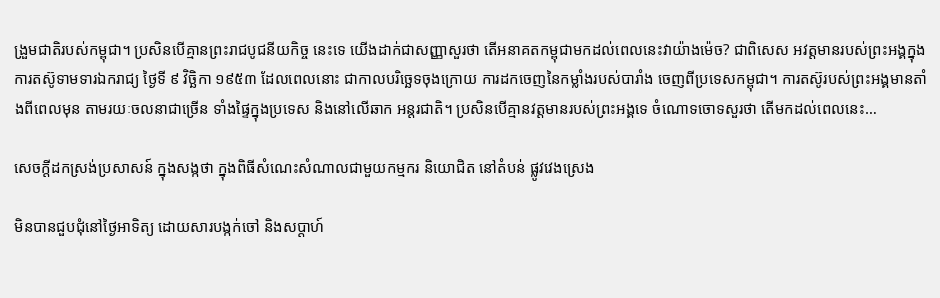ង្រួមជាតិរបស់កម្ពុជា។ ប្រសិនបើគ្មានព្រះរាជបូជនីយកិច្ច នេះទេ យើងដាក់ជាសញ្ញាសួរថា តើអនាគតកម្ពុជាមកដល់ពេលនេះវាយ៉ាងម៉េច? ជាពិសេស អវត្តមានរបស់ព្រះអង្គក្នុងការតស៊ូទាមទារឯករាជ្យ ថ្ងៃទី ៩ វិច្ឆិកា ១៩៥៣ ដែលពេលនោះ ជាកាលបរិច្ឆេទចុងក្រោយ ការដកចេញនៃកម្លាំងរបស់បារាំង ចេញពីប្រទេសកម្ពុជា។ ការតស៊ូរបស់ព្រះអង្គមានតាំងពីពេលមុន តាមរយៈចលនាជាច្រើន ទាំងផ្ទៃក្នុងប្រទេស និងនៅលើឆាក អន្តរជាតិ។ ប្រសិនបើគ្មានវត្តមានរបស់ព្រះអង្គទេ ចំណោទចោទសួរថា តើមកដល់ពេលនេះ…

សេចក្តីដកស្រង់ប្រសាសន៍ ក្នុងសង្កថា ក្នុងពិធីសំណេះសំណាលជាមួយកម្មករ និយោជិត នៅតំបន់ ផ្លូវវេងស្រេង

មិនបានជួបជុំនៅថ្ងៃអាទិត្យ ដោយសារបង្កក់ចៅ និងសប្តាហ៍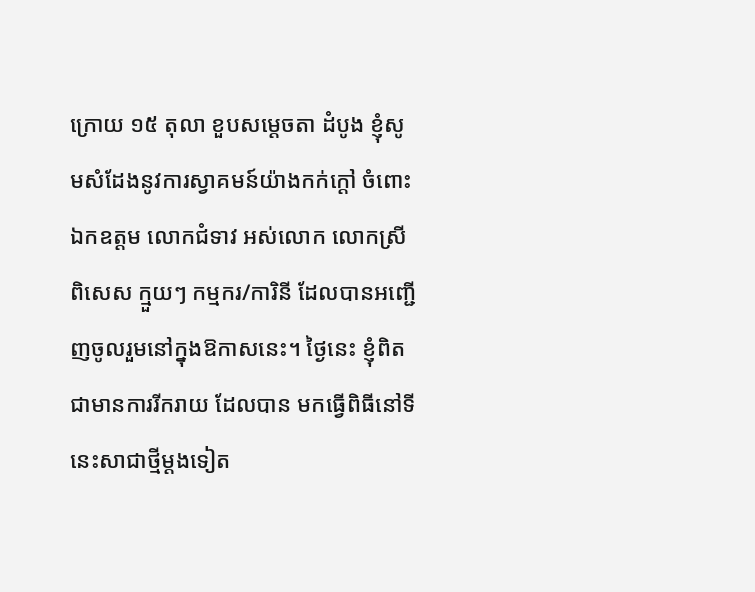ក្រោយ ១៥ តុលា ខួបសម្ដេចតា ដំបូង ខ្ញុំសូមសំដែងនូវការស្វាគមន៍យ៉ាងកក់ក្ដៅ ចំពោះឯកឧត្តម លោកជំទាវ អស់លោក លោកស្រី ពិសេស ក្មួយៗ កម្មករ/ការិនី ដែលបានអញ្ជើញចូលរួមនៅក្នុងឱកាសនេះ។ ថ្ងៃនេះ ខ្ញុំពិតជាមានការរីករាយ ដែលបាន មកធ្វើពិធីនៅទីនេះសាជាថ្មីម្ដងទៀត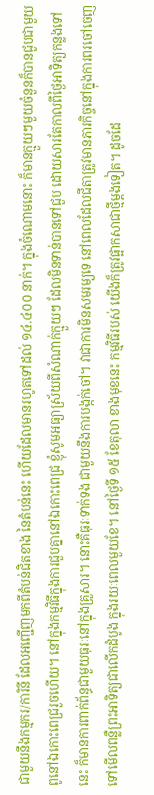ជាមួយនឹងកម្មករ/ការិនី ដែលអញ្ជើញមកពីតំបន់ជិតខាង នៃតំបន់នេះ ហើយដែលមានរហូតទៅដល់ ១៤.៤០០ នាក់។ ក្នុងចំណោមនោះ ក៏មានក្មួយៗមួយចំនួនក៏បានជួបជាមួយ ពូនៅឯកោះពេជ្ររួចហើយ។ នៅក្នុងកម្មវិធីក្នុងការជួបគ្នានៅឯកោះពេជ្រ ខ្ញុំសូមអធ្យាស្រ័យពីសំណាក់ក្មួយៗ ដែលមិនទាន់បានទៅជួប ដោយសារតែកាលពីថ្ងៃអាទិត្យកន្លងទៅនេះ ក៏មានការពាក់ព័ន្ធជាមួយធុរៈនៅក្នុងគ្រួសារ។ នោះគឺធុរៈទាក់ទង ជាមួយនឹងការបង្កក់ចៅ។ វាជាការមិនសមរម្យទេ នៅពេលដែលជីតាត្រូវមានភារកិច្ចនៅក្នុងការពរចៅចេញ ទៅមើលពន្លឺព្រះអាទិត្យជាលើកដំបូង ក្នុងរយៈពេលមួយខែ។ នៅថ្ងៃទី ១៥ ខែតុលា ខាងមុខនេះ កម្មវិធីរបស់ យើងក៏ត្រូវផ្អាកសាជាថ្មីម្ដងទៀត។ ដូចដែ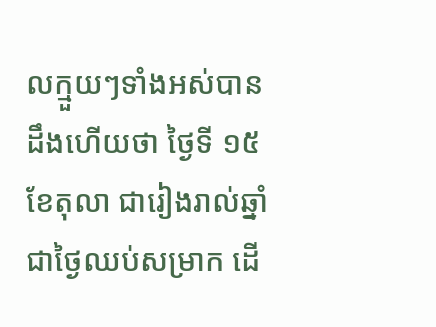លក្មួយៗទាំងអស់បានដឹងហើយថា ថ្ងៃទី ១៥ ខែតុលា ជារៀងរាល់ឆ្នាំជាថ្ងៃឈប់សម្រាក ដើ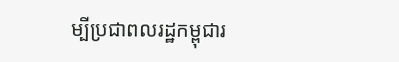ម្បីប្រជាពលរដ្ឋកម្ពុជារ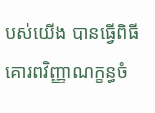បស់យើង បានធ្វើពិធីគោរពវិញ្ញាណក្ខន្ធចំ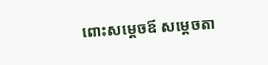ពោះសម្ដេចឪ សម្ដេចតា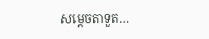សម្ដេចតាទួត…